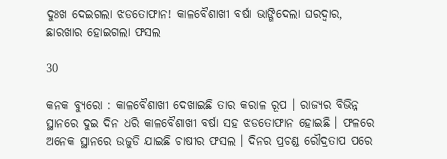ଦୁଃଖ ଦେଇଗଲା ଝଡତୋଫାନ! କାଳବୈଶାଖୀ ବର୍ଷା ଭାଙ୍ଗିଦେଲା ଘରଦ୍ୱାର, ଛାରଖାର ହୋଇଗଲା ଫସଲ

30

କନକ ବ୍ୟୁରୋ : କାଳବୈଶାଖୀ ଦେଖାଇଛି ତାର କରାଳ ରୂପ । ରାଜ୍ୟର ବିଭିନ୍ନ ସ୍ଥାନରେ ଦୁଇ ଦିନ ଧରି କାଳବୈଶାଖୀ ବର୍ଷା ସହ ଝଡତୋଫାନ ହୋଇଛି । ଫଳରେ ଅନେକ ସ୍ଥାନରେ ଉଜୁଡି ଯାଇଛି ଚାଷୀର ଫସଲ । ଦିନର ପ୍ରଚଣ୍ଡ ରୌଦ୍ରତାପ ପରେ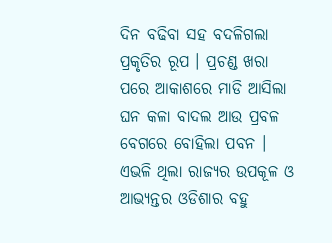ଦିନ ବଢିବା ସହ ବଦଳିଗଲା ପ୍ରକୃତିର ରୂପ । ପ୍ରଚଣ୍ଡ ଖରା ପରେ ଆକାଶରେ ମାଡି ଆସିଲା ଘନ କଳା ବାଦଲ ଆଉ ପ୍ରବଳ ବେଗରେ ବୋହିଲା ପବନ । ଏଭଳି ଥିଲା ରାଜ୍ୟର ଉପକୂଳ ଓ ଆଭ୍ୟନ୍ତର ଓଡିଶାର ବହୁ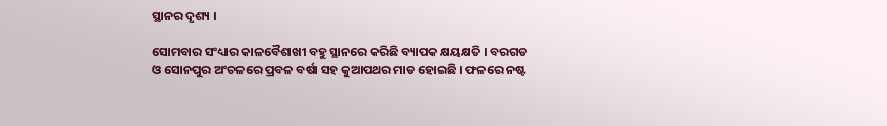ସ୍ଥାନର ଦୃଶ୍ୟ ।

ସୋମବାର ସଂଧ୍ୟାର କାଳବୈଶାଖୀ ବହୁ ସ୍ଥାନରେ କରିଛି ବ୍ୟାପକ କ୍ଷୟକ୍ଷତି । ବରଗଡ ଓ ସୋନପୁର ଅଂଚଳରେ ପ୍ରବଳ ବର୍ଷା ସହ କୁଆପଥର ମାଡ ହୋଇଛି । ଫଳରେ ନଷ୍ଟ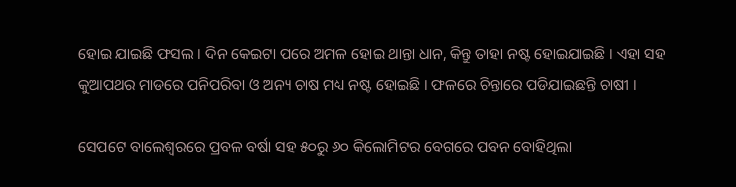ହୋଇ ଯାଇଛି ଫସଲ । ଦିନ କେଇଟା ପରେ ଅମଳ ହୋଇ ଥାନ୍ତା ଧାନ, କିନ୍ତୁ ତାହା ନଷ୍ଟ ହୋଇଯାଇଛି । ଏହା ସହ କୁଆପଥର ମାଡରେ ପନିପରିବା ଓ ଅନ୍ୟ ଚାଷ ମଧ୍ୟ ନଷ୍ଟ ହୋଇଛି । ଫଳରେ ଚିନ୍ତାରେ ପଡିଯାଇଛନ୍ତି ଚାଷୀ ।

ସେପଟେ ବାଲେଶ୍ୱରରେ ପ୍ରବଳ ବର୍ଷା ସହ ୫୦ରୁ ୬୦ କିଲୋମିଟର ବେଗରେ ପବନ ବୋହିଥିଲା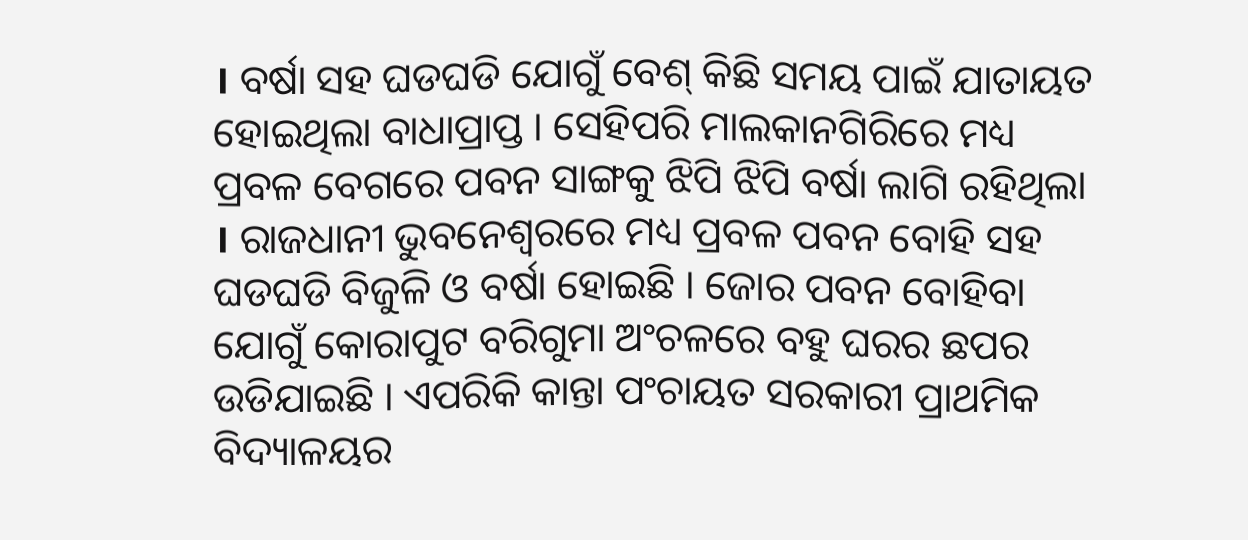। ବର୍ଷା ସହ ଘଡଘଡି ଯୋଗୁଁ ବେଶ୍ କିଛି ସମୟ ପାଇଁ ଯାତାୟତ ହୋଇଥିଲା ବାଧାପ୍ରାପ୍ତ । ସେହିପରି ମାଲକାନଗିରିରେ ମଧ୍ୟ ପ୍ରବଳ ବେଗରେ ପବନ ସାଙ୍ଗକୁ ଝିପି ଝିପି ବର୍ଷା ଲାଗି ରହିଥିଲା । ରାଜଧାନୀ ଭୁବନେଶ୍ୱରରେ ମଧ୍ୟ ପ୍ରବଳ ପବନ ବୋହି ସହ ଘଡଘଡି ବିଜୁଳି ଓ ବର୍ଷା ହୋଇଛି । ଜୋର ପବନ ବୋହିବା ଯୋଗୁଁ କୋରାପୁଟ ବରିଗୁମା ଅଂଚଳରେ ବହୁ ଘରର ଛପର ଉଡିଯାଇଛି । ଏପରିକି କାନ୍ତା ପଂଚାୟତ ସରକାରୀ ପ୍ରାଥମିକ ବିଦ୍ୟାଳୟର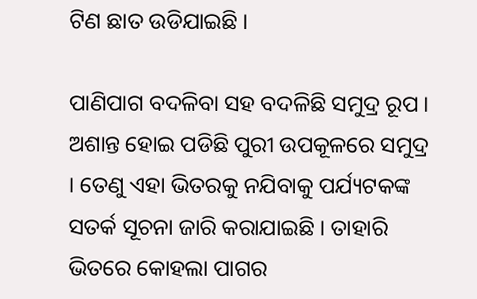ଟିଣ ଛାତ ଉଡିଯାଇଛି ।

ପାଣିପାଗ ବଦଳିବା ସହ ବଦଳିଛି ସମୁଦ୍ର ରୂପ । ଅଶାନ୍ତ ହୋଇ ପଡିଛି ପୁରୀ ଉପକୂଳରେ ସମୁଦ୍ର । ତେଣୁ ଏହା ଭିତରକୁ ନଯିବାକୁ ପର୍ଯ୍ୟଟକଙ୍କ ସତର୍କ ସୂଚନା ଜାରି କରାଯାଇଛି । ତାହାରି ଭିତରେ କୋହଲା ପାଗର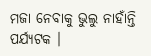ମଜା ନେବାକୁ ଭୁଲୁ ନାହାଁନ୍ତି ପର୍ଯ୍ୟଟକ ।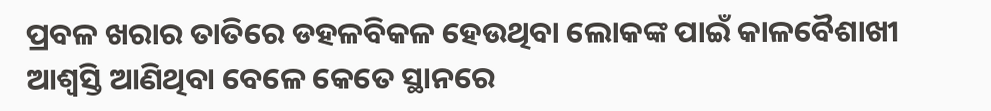ପ୍ରବଳ ଖରାର ତାତିରେ ଡହଳବିକଳ ହେଉଥିବା ଲୋକଙ୍କ ପାଇଁ କାଳବୈଶାଖୀ ଆଶ୍ୱସ୍ତି ଆଣିଥିବା ବେଳେ କେତେ ସ୍ଥାନରେ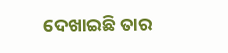ଦେଖାଇଛି ତାର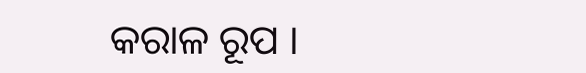କରାଳ ରୂପ ।